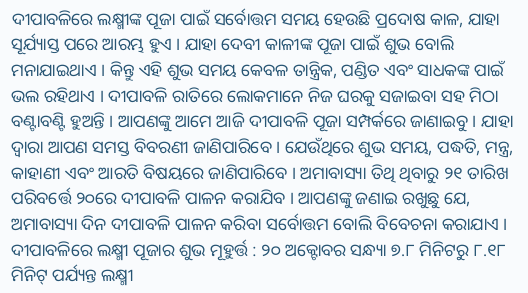ଦୀପାବଳିରେ ଲକ୍ଷ୍ମୀଙ୍କ ପୂଜା ପାଇଁ ସର୍ବୋତ୍ତମ ସମୟ ହେଉଛି ପ୍ରଦୋଷ କାଳ, ଯାହା ସୂର୍ଯ୍ୟାସ୍ତ ପରେ ଆରମ୍ଭ ହୁଏ । ଯାହା ଦେବୀ କାଳୀଙ୍କ ପୂଜା ପାଇଁ ଶୁଭ ବୋଲି ମନାଯାଇଥାଏ । କିନ୍ତୁ ଏହି ଶୁଭ ସମୟ କେବଳ ତାନ୍ତ୍ରିକ, ପଣ୍ଡିତ ଏବଂ ସାଧକଙ୍କ ପାଇଁ ଭଲ ରହିଥାଏ । ଦୀପାବଳି ରାତିରେ ଲୋକମାନେ ନିଜ ଘରକୁ ସଜାଇବା ସହ ମିଠା ବଣ୍ଟାବଣ୍ଟି ହୁଅନ୍ତି । ଆପଣଙ୍କୁ ଆମେ ଆଜି ଦୀପାବଳି ପୂଜା ସମ୍ପର୍କରେ ଜାଣାଇବୁ । ଯାହା ଦ୍ବାରା ଆପଣ ସମସ୍ତ ବିବରଣୀ ଜାଣିପାରିବେ । ଯେଉଁଥିରେ ଶୁଭ ସମୟ, ପଦ୍ଧତି, ମନ୍ତ୍ର, କାହାଣୀ ଏବଂ ଆରତି ବିଷୟରେ ଜାଣିପାରିବେ । ଅମାବାସ୍ୟା ତିଥି ଥିବାରୁ ୨୧ ତାରିଖ ପରିବର୍ତ୍ତେ ୨୦ରେ ଦୀପାବଳି ପାଳନ କରାଯିବ । ଆପଣଙ୍କୁ ଜଣାଇ ରଖୁଛୁ ଯେ, ଅମାବାସ୍ୟା ଦିନ ଦୀପାବଳି ପାଳନ କରିବା ସର୍ବୋତ୍ତମ ବୋଲି ବିବେଚନା କରାଯାଏ ।
ଦୀପାବଳିରେ ଲକ୍ଷ୍ମୀ ପୂଜାର ଶୁଭ ମୂହୁର୍ତ୍ତ : ୨୦ ଅକ୍ଟୋବର ସନ୍ଧ୍ୟା ୭.୮ ମିନିଟରୁ ୮.୧୮ ମିନିଟ୍ ପର୍ଯ୍ୟନ୍ତ ଲକ୍ଷ୍ମୀ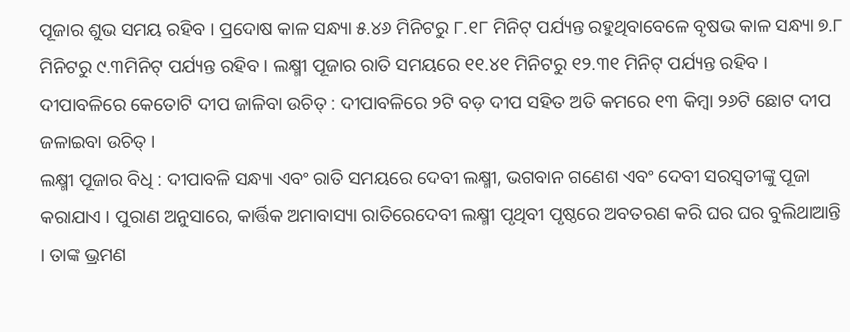ପୂଜାର ଶୁଭ ସମୟ ରହିବ । ପ୍ରଦୋଷ କାଳ ସନ୍ଧ୍ୟା ୫.୪୬ ମିନିଟରୁ ୮.୧୮ ମିନିଟ୍ ପର୍ଯ୍ୟନ୍ତ ରହୁଥିବାବେଳେ ବୃଷଭ କାଳ ସନ୍ଧ୍ୟା ୭.୮ ମିନିଟରୁ ୯.୩ମିନିଟ୍ ପର୍ଯ୍ୟନ୍ତ ରହିବ । ଲକ୍ଷ୍ମୀ ପୂଜାର ରାତି ସମୟରେ ୧୧.୪୧ ମିନିଟରୁ ୧୨.୩୧ ମିନିଟ୍ ପର୍ଯ୍ୟନ୍ତ ରହିବ ।
ଦୀପାବଳିରେ କେତୋଟି ଦୀପ ଜାଳିବା ଉଚିତ୍ : ଦୀପାବଳିରେ ୨ଟି ବଡ଼ ଦୀପ ସହିତ ଅତି କମରେ ୧୩ କିମ୍ବା ୨୬ଟି ଛୋଟ ଦୀପ ଜଳାଇବା ଉଚିତ୍ ।
ଲକ୍ଷ୍ମୀ ପୂଜାର ବିଧି : ଦୀପାବଳି ସନ୍ଧ୍ୟା ଏବଂ ରାତି ସମୟରେ ଦେବୀ ଲକ୍ଷ୍ମୀ, ଭଗବାନ ଗଣେଶ ଏବଂ ଦେବୀ ସରସ୍ୱତୀଙ୍କୁ ପୂଜା କରାଯାଏ । ପୁରାଣ ଅନୁସାରେ, କାର୍ତ୍ତିକ ଅମାବାସ୍ୟା ରାତିରେଦେବୀ ଲକ୍ଷ୍ମୀ ପୃଥିବୀ ପୃଷ୍ଠରେ ଅବତରଣ କରି ଘର ଘର ବୁଲିଥାଆନ୍ତି । ତାଙ୍କ ଭ୍ରମଣ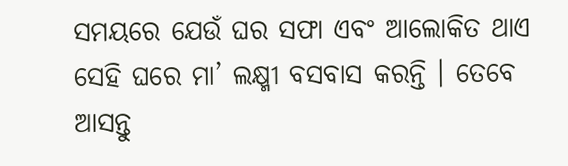ସମୟରେ ଯେଉଁ ଘର ସଫା ଏବଂ ଆଲୋକିତ ଥାଏ ସେହି ଘରେ ମା’ ଲକ୍ଷ୍ମୀ ବସବାସ କରନ୍ତି । ତେବେ ଆସନ୍ତୁ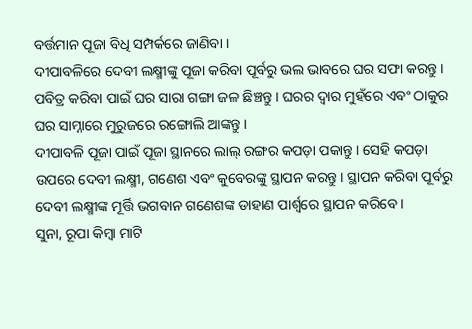ବର୍ତ୍ତମାନ ପୂଜା ବିଧି ସମ୍ପର୍କରେ ଜାଣିବା ।
ଦୀପାବଳିରେ ଦେବୀ ଲକ୍ଷ୍ମୀଙ୍କୁ ପୂଜା କରିବା ପୂର୍ବରୁ ଭଲ ଭାବରେ ଘର ସଫା କରନ୍ତୁ । ପବିତ୍ର କରିବା ପାଇଁ ଘର ସାରା ଗଙ୍ଗା ଜଳ ଛିଞ୍ଚନ୍ତୁ । ଘରର ଦ୍ବାର ମୁହଁରେ ଏବଂ ଠାକୁର ଘର ସାମ୍ନାରେ ମୁରୁଜରେ ରଙ୍ଗୋଲି ଆଙ୍କନ୍ତୁ ।
ଦୀପାବଳି ପୂଜା ପାଇଁ ପୂଜା ସ୍ଥାନରେ ଲାଲ୍ ରଙ୍ଗର କପଡ଼ା ପକାନ୍ତୁ । ସେହି କପଡ଼ା ଉପରେ ଦେବୀ ଲକ୍ଷ୍ମୀ, ଗଣେଶ ଏବଂ କୁବେରଙ୍କୁ ସ୍ଥାପନ କରନ୍ତୁ । ସ୍ଥାପନ କରିବା ପୂର୍ବରୁ ଦେବୀ ଲକ୍ଷ୍ମୀଙ୍କ ମୂର୍ତ୍ତି ଭଗବାନ ଗଣେଶଙ୍କ ଡାହାଣ ପାର୍ଶ୍ବରେ ସ୍ଥାପନ କରିବେ ।
ସୁନା, ରୂପା କିମ୍ବା ମାଟି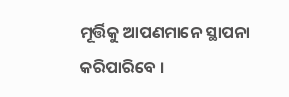ମୂର୍ତ୍ତିକୁ ଆପଣମାନେ ସ୍ଥାପନା କରିପାରିବେ ।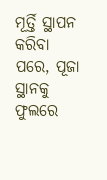ମୂର୍ତ୍ତି ସ୍ଥାପନ କରିବା ପରେ, ପୂଜା ସ୍ଥାନକୁ ଫୁଲରେ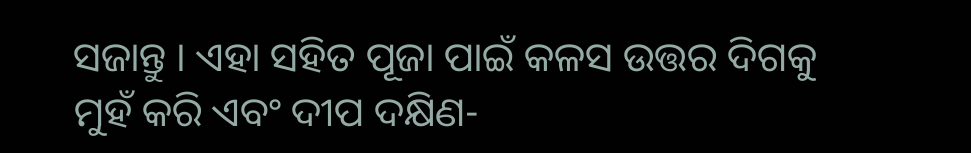ସଜାନ୍ତୁ । ଏହା ସହିତ ପୂଜା ପାଇଁ କଳସ ଉତ୍ତର ଦିଗକୁ ମୁହଁ କରି ଏବଂ ଦୀପ ଦକ୍ଷିଣ-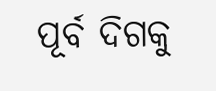ପୂର୍ବ ଦିଗକୁ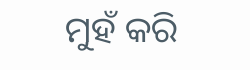ମୁହଁ କରି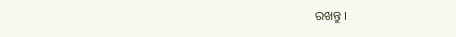ରଖନ୍ତୁ ।